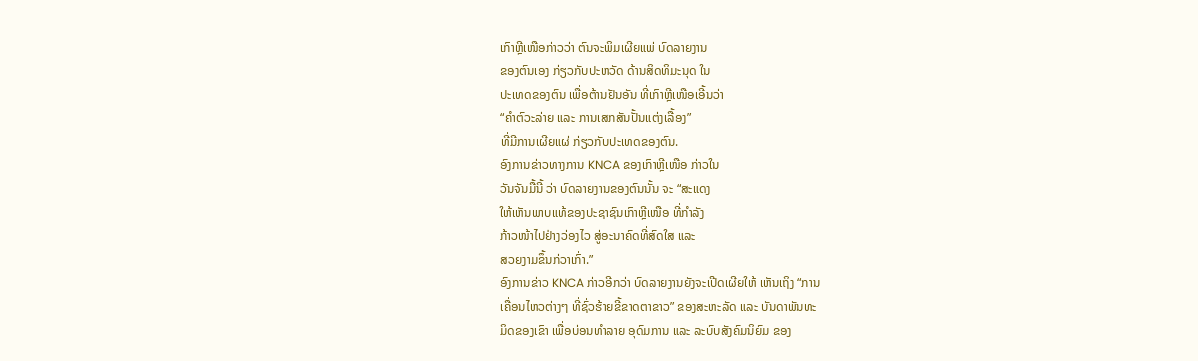ເກົາຫຼີເໜືອກ່າວວ່າ ຕົນຈະພິມເຜີຍແພ່ ບົດລາຍງານ
ຂອງຕົນເອງ ກ່ຽວກັບປະຫວັດ ດ້ານສິດທິມະນຸດ ໃນ
ປະເທດຂອງຕົນ ເພື່ອຕ້ານຢັນອັນ ທີ່ເກົາຫຼີເໜືອເອີ້ນວ່າ
“ຄຳຕົວະລ່າຍ ແລະ ການເສກສັນປັ້ນແຕ່ງເລື້ອງ”
ທີ່ມີການເຜີຍແຜ່ ກ່ຽວກັບປະເທດຂອງຕົນ.
ອົງການຂ່າວທາງການ KNCA ຂອງເກົາຫຼີເໜືອ ກ່າວໃນ
ວັນຈັນມື້ນີ້ ວ່າ ບົດລາຍງານຂອງຕົນນັ້ນ ຈະ “ສະແດງ
ໃຫ້ເຫັນພາບແທ້ຂອງປະຊາຊົນເກົາຫຼີເໜືອ ທີ່ກຳລັງ
ກ້າວໜ້າໄປຢ່າງວ່ອງໄວ ສູ່ອະນາຄົດທີ່ສົດໃສ ແລະ
ສວຍງາມຂຶ້ນກ່ວາເກົ່າ.”
ອົງການຂ່າວ KNCA ກ່າວອີກວ່າ ບົດລາຍງານຍັງຈະເປີດເຜີຍໃຫ້ ເຫັນເຖິງ “ການ
ເຄື່ອນໄຫວຕ່າງໆ ທີ່ຊົ່ວຮ້າຍຂີ້ຂາດຕາຂາວ” ຂອງສະຫະລັດ ແລະ ບັນດາພັນທະ
ມິດຂອງເຂົາ ເພື່ອບ່ອນທຳລາຍ ອຸດົມການ ແລະ ລະບົບສັງຄົມນິຍົມ ຂອງ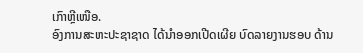ເກົາຫຼີເໜືອ.
ອົງການສະຫະປະຊາຊາດ ໄດ້ນຳອອກເປີດເຜີຍ ບົດລາຍງານຮອບ ດ້ານ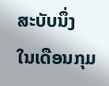ສະບັບນຶ່ງ
ໃນເດືອນກຸມ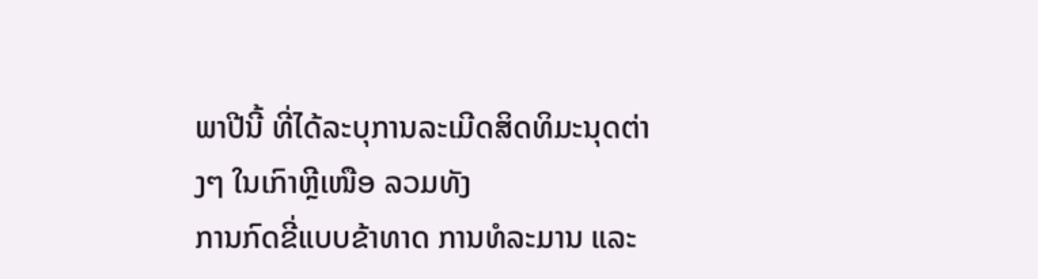ພາປີນີ້ ທີ່ໄດ້ລະບຸການລະເມີດສິດທິມະນຸດຕ່າງໆ ໃນເກົາຫຼີເໜືອ ລວມທັງ
ການກົດຂີ່ແບບຂ້າທາດ ການທໍລະມານ ແລະ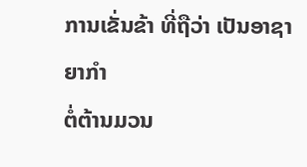ການເຂັ່ນຂ້າ ທີ່ຖືວ່າ ເປັນອາຊາຍາກຳ
ຕໍ່ຕ້ານມວນ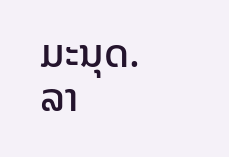ມະນຸດ.
ລາ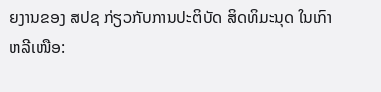ຍງານຂອງ ສປຊ ກ່ຽວກັບການປະຕິບັດ ສິດທິມະນຸດ ໃນເກົາຫລີເໜືອ: